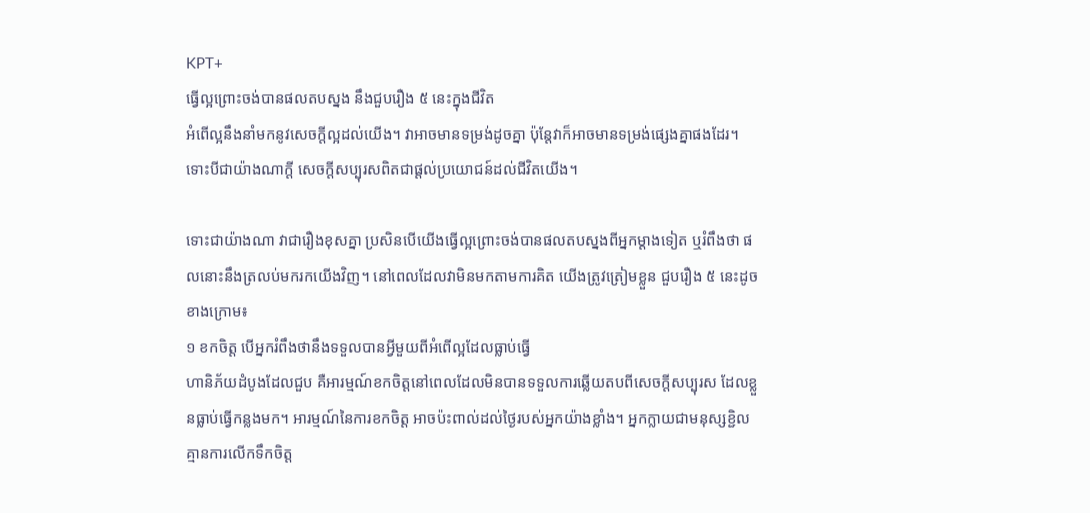KPT+
ធ្វើល្អព្រោះចង់បានផលតបស្នង នឹងជួបរឿង ៥ នេះក្នុងជីវិត
អំពើល្អនឹងនាំមកនូវសេចក្តីល្អដល់យើង។ វាអាចមានទម្រង់ដូចគ្នា ប៉ុន្តែវាក៏អាចមានទម្រង់ផ្សេងគ្នាផងដែរ។ ទោះបីជាយ៉ាងណាក្ដី សេចក្ដីសប្បុរសពិតជាផ្ដល់ប្រយោជន៍ដល់ជីវិតយើង។

ទោះជាយ៉ាងណា វាជារឿងខុសគ្នា ប្រសិនបើយើងធ្វើល្អព្រោះចង់បានផលតបស្នងពីអ្នកម្ដាងទៀត ឬរំពឹងថា ផលនោះនឹងត្រលប់មករកយើងវិញ។ នៅពេលដែលវាមិនមកតាមការគិត យើងត្រូវត្រៀមខ្លួន ជួបរឿង ៥ នេះដូចខាងក្រោម៖
១ ខកចិត្ត បើអ្នករំពឹងថានឹងទទួលបានអ្វីមួយពីអំពើល្អដែលធ្លាប់ធ្វើ
ហានិភ័យដំបូងដែលជួប គឺអារម្មណ៍ខកចិត្តនៅពេលដែលមិនបានទទួលការឆ្លើយតបពីសេចក្ដីសប្បុរស ដែលខ្លួនធ្លាប់ធ្វើកន្លងមក។ អារម្មណ៍នៃការខកចិត្ត អាចប៉ះពាល់ដល់ថ្ងៃរបស់អ្នកយ៉ាងខ្លាំង។ អ្នកក្លាយជាមនុស្សខ្ជិល គ្មានការលើកទឹកចិត្ត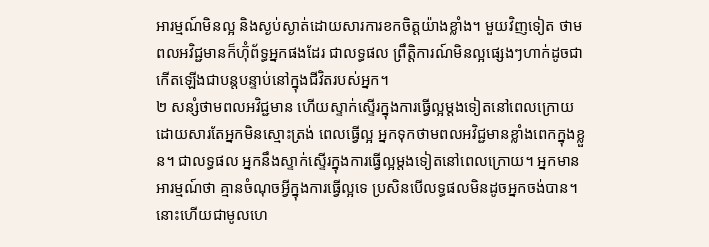អារម្មណ៍មិនល្អ និងស្ងប់ស្ងាត់ដោយសារការខកចិត្តយ៉ាងខ្លាំង។ មួយវិញទៀត ថាមពលអវិជ្ជមានក៏ហ៊ុំព័ទ្ធអ្នកផងដែរ ជាលទ្ធផល ព្រឹត្តិការណ៍មិនល្អផ្សេងៗហាក់ដូចជាកើតឡើងជាបន្តបន្ទាប់នៅក្នុងជីវិតរបស់អ្នក។
២ សន្សំថាមពលអវិជ្ជមាន ហើយស្ទាក់ស្ទើរក្នុងការធ្វើល្អម្តងទៀតនៅពេលក្រោយ
ដោយសារតែអ្នកមិនស្មោះត្រង់ ពេលធ្វើល្អ អ្នកទុកថាមពលអវិជ្ជមានខ្លាំងពេកក្នុងខ្លួន។ ជាលទ្ធផល អ្នកនឹងស្ទាក់ស្ទើរក្នុងការធ្វើល្អម្តងទៀតនៅពេលក្រោយ។ អ្នកមានអារម្មណ៍ថា គ្មានចំណុចអ្វីក្នុងការធ្វើល្អទេ ប្រសិនបើលទ្ធផលមិនដូចអ្នកចង់បាន។ នោះហើយជាមូលហេ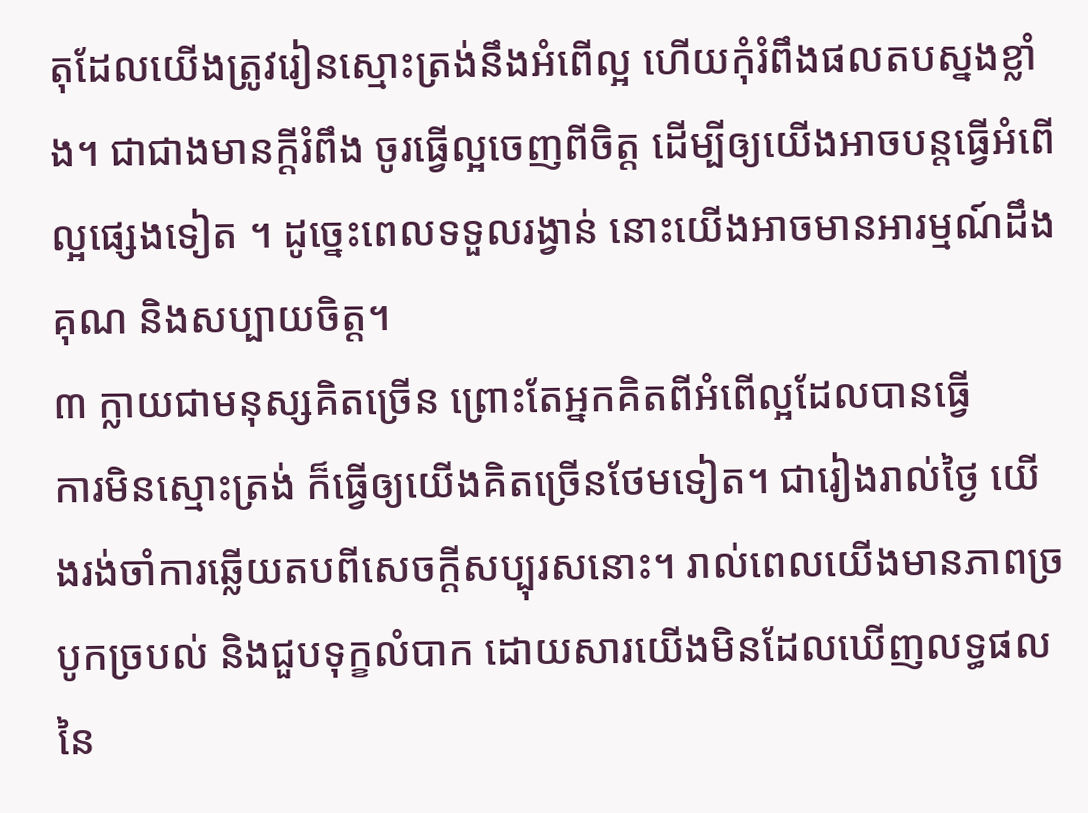តុដែលយើងត្រូវរៀនស្មោះត្រង់នឹងអំពើល្អ ហើយកុំរំពឹងផលតបស្នងខ្លាំង។ ជាជាងមានក្ដីរំពឹង ចូរធ្វើល្អចេញពីចិត្ត ដើម្បីឲ្យយើងអាចបន្តធ្វើអំពើល្អផ្សេងទៀត ។ ដូច្នេះពេលទទួលរង្វាន់ នោះយើងអាចមានអារម្មណ៍ដឹងគុណ និងសប្បាយចិត្ត។
៣ ក្លាយជាមនុស្សគិតច្រើន ព្រោះតែអ្នកគិតពីអំពើល្អដែលបានធ្វើ
ការមិនស្មោះត្រង់ ក៏ធ្វើឲ្យយើងគិតច្រើនថែមទៀត។ ជារៀងរាល់ថ្ងៃ យើងរង់ចាំការឆ្លើយតបពីសេចក្ដីសប្បុរសនោះ។ រាល់ពេលយើងមានភាពច្របូកច្របល់ និងជួបទុក្ខលំបាក ដោយសារយើងមិនដែលឃើញលទ្ធផលនៃ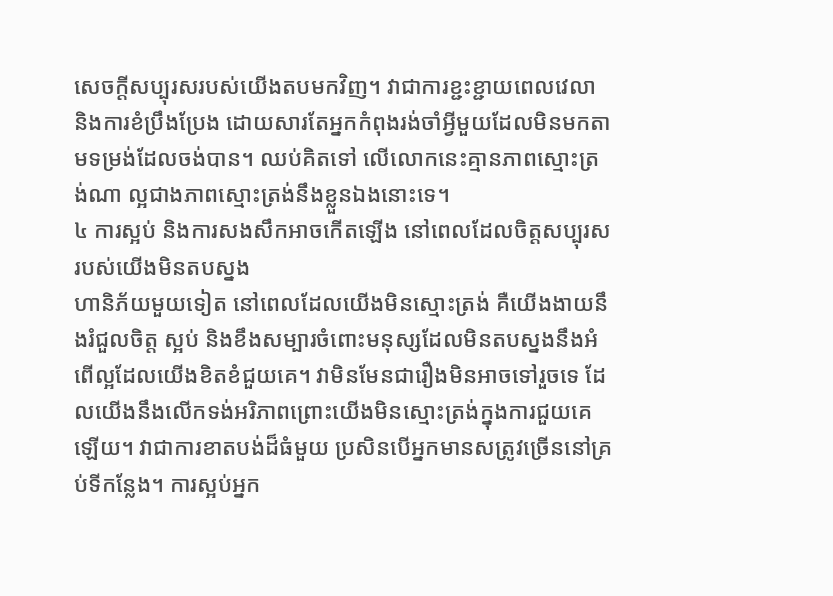សេចក្ដីសប្បុរសរបស់យើងតបមកវិញ។ វាជាការខ្ជះខ្ជាយពេលវេលា និងការខំប្រឹងប្រែង ដោយសារតែអ្នកកំពុងរង់ចាំអ្វីមួយដែលមិនមកតាមទម្រង់ដែលចង់បាន។ ឈប់គិតទៅ លើលោកនេះគ្មានភាពស្មោះត្រង់ណា ល្អជាងភាពស្មោះត្រង់នឹងខ្លួនឯងនោះទេ។
៤ ការស្អប់ និងការសងសឹកអាចកើតឡើង នៅពេលដែលចិត្តសប្បុរសរបស់យើងមិនតបស្នង
ហានិភ័យមួយទៀត នៅពេលដែលយើងមិនស្មោះត្រង់ គឺយើងងាយនឹងរំជួលចិត្ត ស្អប់ និងខឹងសម្បារចំពោះមនុស្សដែលមិនតបស្នងនឹងអំពើល្អដែលយើងខិតខំជួយគេ។ វាមិនមែនជារឿងមិនអាចទៅរួចទេ ដែលយើងនឹងលើកទង់អរិភាពព្រោះយើងមិនស្មោះត្រង់ក្នុងការជួយគេឡើយ។ វាជាការខាតបង់ដ៏ធំមួយ ប្រសិនបើអ្នកមានសត្រូវច្រើននៅគ្រប់ទីកន្លែង។ ការស្អប់អ្នក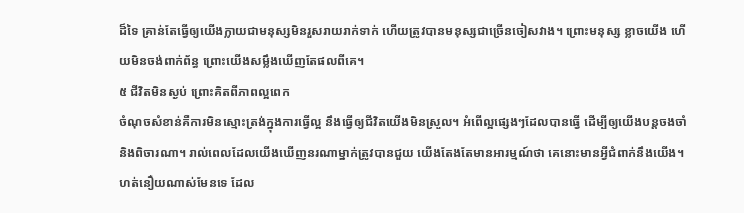ដ៏ទៃ គ្រាន់តែធ្វើឲ្យយើងក្លាយជាមនុស្សមិនរួសរាយរាក់ទាក់ ហើយត្រូវបានមនុស្សជាច្រើនចៀសវាង។ ព្រោះមនុស្ស ខ្លាចយើង ហើយមិនចង់ពាក់ព័ន្ធ ព្រោះយើងសម្លឹងឃើញតែផលពីគេ។
៥ ជីវិតមិនស្ងប់ ព្រោះគិតពីភាពល្អពេក
ចំណុចសំខាន់គឺការមិនស្មោះត្រង់ក្នុងការធ្វើល្អ នឹងធ្វើឲ្យជីវិតយើងមិនស្រួល។ អំពើល្អផ្សេងៗដែលបានធ្វើ ដើម្បីឲ្យយើងបន្តចងចាំ និងពិចារណា។ រាល់ពេលដែលយើងឃើញនរណាម្នាក់ត្រូវបានជួយ យើងតែងតែមានអារម្មណ៍ថា គេនោះមានអ្វីជំពាក់នឹងយើង។ ហត់នឿយណាស់មែនទេ ដែល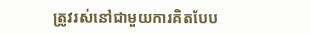ត្រូវរស់នៅជាមួយការគិតបែប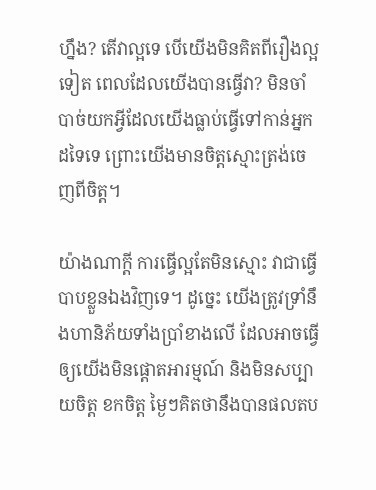ហ្នឹង? តើវាល្អទេ បើយើងមិនគិតពីរឿងល្អទៀត ពេលដែលយើងបានធ្វើវា? មិនចាំបាច់យកអ្វីដែលយើងធ្លាប់ធ្វើទៅកាន់អ្នកដទៃទេ ព្រោះយើងមានចិត្តស្មោះត្រង់ចេញពីចិត្ត។

យ៉ាងណាក្ដី ការធ្វើល្អតែមិនស្មោះ វាជាធ្វើបាបខ្លួនឯងវិញទេ។ ដូច្នេះ យើងត្រូវទ្រាំនឹងហានិភ័យទាំងប្រាំខាងលើ ដែលអាចធ្វើឲ្យយើងមិនផ្តោតអារម្មណ៍ និងមិនសប្បាយចិត្ត ខកចិត្ត ម្ងៃៗគិតថានឹងបានផលតប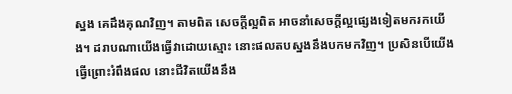ស្នង គេដឹងគុណវិញ។ តាមពិត សេចក្តីល្អពិត អាចនាំសេចក្តីល្អផ្សេងទៀតមករកយើង។ ដរាបណាយើងធ្វើវាដោយស្មោះ នោះផលតបស្នងនឹងបកមកវិញ។ ប្រសិនបើយើងធ្វើព្រោះរំពឹងផល នោះជីវិតយើងនឹង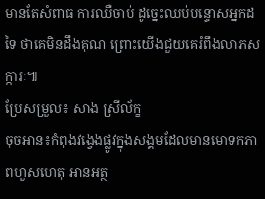មានតែសំពាធ ការឈឺចាប់ ដូច្នេះឈប់បន្ទោសអ្នកដទៃ ថាគេមិនដឹងគុណ ព្រោះយើងជួយគេរំពឹងលាភសក្ការៈ៕
ប្រែសម្រួល៖ សាង ស្រីល័ក្ខ
ចុចអាន៖កំពុងវង្វេងផ្លូវក្នុងសង្គមដែលមានមោទកភាពហួសហេតុ អានអត្ថ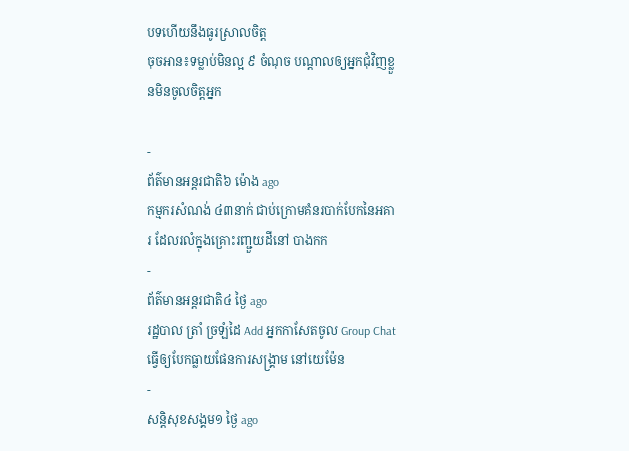បទហើយនឹងធូរស្រាលចិត្ត
ចុចអាន៖ទម្លាប់មិនល្អ ៩ ចំណុច បណ្ដាលឲ្យអ្នកជុំវិញខ្លួនមិនចូលចិត្តអ្នក

-
ព័ត៌មានអន្ដរជាតិ៦ ម៉ោង ago
កម្មករសំណង់ ៤៣នាក់ ជាប់ក្រោមគំនរបាក់បែកនៃអគារ ដែលរលំក្នុងគ្រោះរញ្ជួយដីនៅ បាងកក
-
ព័ត៌មានអន្ដរជាតិ៤ ថ្ងៃ ago
រដ្ឋបាល ត្រាំ ច្រឡំដៃ Add អ្នកកាសែតចូល Group Chat ធ្វើឲ្យបែកធ្លាយផែនការសង្គ្រាម នៅយេម៉ែន
-
សន្តិសុខសង្គម១ ថ្ងៃ ago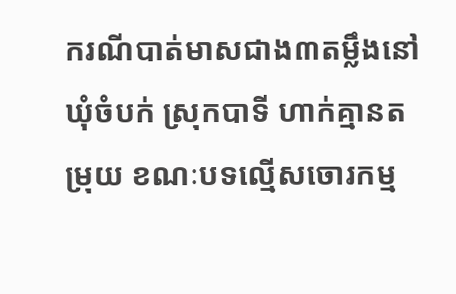ករណីបាត់មាសជាង៣តម្លឹងនៅឃុំចំបក់ ស្រុកបាទី ហាក់គ្មានតម្រុយ ខណៈបទល្មើសចោរកម្ម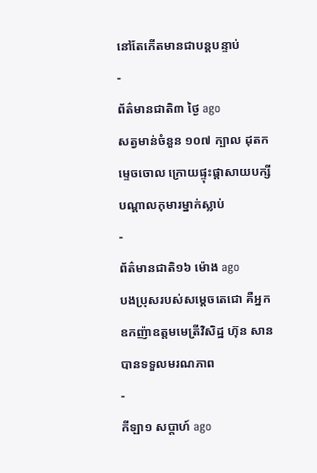នៅតែកើតមានជាបន្តបន្ទាប់
-
ព័ត៌មានជាតិ៣ ថ្ងៃ ago
សត្វមាន់ចំនួន ១០៧ ក្បាល ដុតកម្ទេចចោល ក្រោយផ្ទុះផ្ដាសាយបក្សី បណ្តាលកុមារម្នាក់ស្លាប់
-
ព័ត៌មានជាតិ១៦ ម៉ោង ago
បងប្រុសរបស់សម្ដេចតេជោ គឺអ្នកឧកញ៉ាឧត្តមមេត្រីវិសិដ្ឋ ហ៊ុន សាន បានទទួលមរណភាព
-
កីឡា១ សប្តាហ៍ ago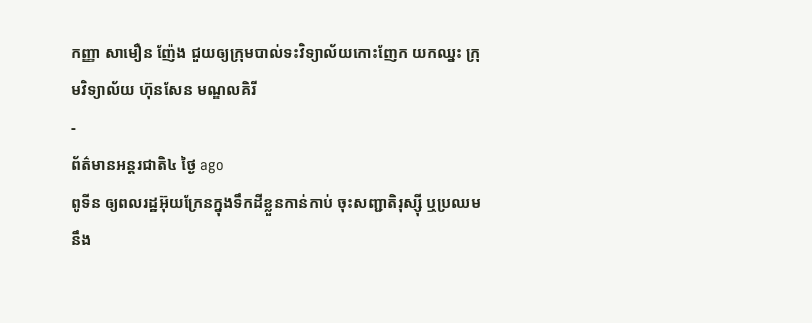កញ្ញា សាមឿន ញ៉ែង ជួយឲ្យក្រុមបាល់ទះវិទ្យាល័យកោះញែក យកឈ្នះ ក្រុមវិទ្យាល័យ ហ៊ុនសែន មណ្ឌលគិរី
-
ព័ត៌មានអន្ដរជាតិ៤ ថ្ងៃ ago
ពូទីន ឲ្យពលរដ្ឋអ៊ុយក្រែនក្នុងទឹកដីខ្លួនកាន់កាប់ ចុះសញ្ជាតិរុស្ស៊ី ឬប្រឈមនឹង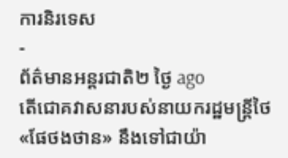ការនិរទេស
-
ព័ត៌មានអន្ដរជាតិ២ ថ្ងៃ ago
តើជោគវាសនារបស់នាយករដ្ឋមន្ត្រីថៃ «ផែថងថាន» នឹងទៅជាយ៉ា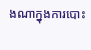ងណាក្នុងការបោះ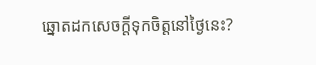ឆ្នោតដកសេចក្តីទុកចិត្តនៅថ្ងៃនេះ?